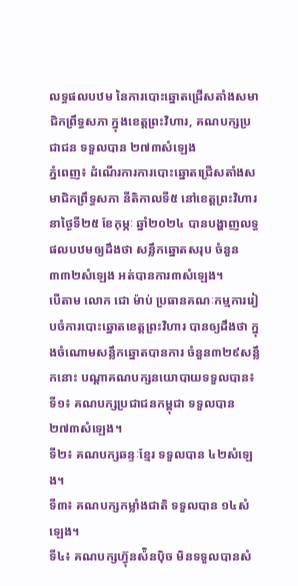លទ្ធផលបឋម នៃការបោះឆ្នោតជ្រើសតាំងសមាជិកព្រឹទ្ធសភា ក្នុងខេត្តព្រះវិហារ, គណបក្សប្រជាជន ទទួលបាន ២៧៣សំឡេង
ភ្នំពេញ៖ ដំណើរការការបោះឆ្នោតជ្រើសតាំងសមាជិកព្រឹទ្ធសភា នីតិកាលទី៥ នៅខេត្តព្រះវិហារ នាថ្ងៃទី២៥ ខែកុម្ភៈ ឆ្នាំ២០២៤ បានបង្ហាញលទ្ធផលបឋមឲ្យដឹងថា សន្លឹកឆ្នោតសរុប ចំនួន៣៣២សំឡេង អត់បានការ៣សំឡេង។
បើតាម លោក ជោ ម៉ាប់ ប្រធានគណៈកម្មការរៀបចំការបោះឆ្នោតខេត្តព្រះវិហារ បានឲ្យដឹងថា ក្នុងចំណោមសន្លឹកឆ្នោតបានការ ចំនួន៣២៩សន្លឹកនោះ បណ្ដាគណបក្សនយោបាយទទួលបាន៖
ទី១៖ គណបក្សប្រជាជនកម្ពុជា ទទួលបាន ២៧៣សំឡេង។
ទី២៖ គណបក្សឆន្ទៈខ្មែរ ទទួលបាន ៤២សំឡេង។
ទី៣៖ គណបក្សកម្លាំងជាតិ ទទួលបាន ១៤សំឡេង។
ទី៤៖ គណបក្សហ្វ៊ុនស៉ិនប៉ិច មិនទទួលបានសំ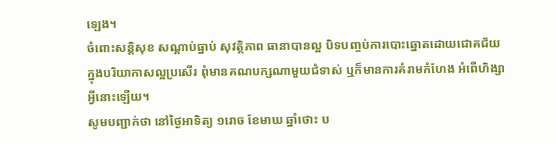ឡេង។
ចំពោះសន្តិសុខ សណ្ដាប់ធ្នាប់ សុវត្ថិភាព ធានាបានល្អ បិទបញ្ចប់ការបោះឆ្នោតដោយជោគជ័យ ក្នុងបរិយាកាសល្អប្រសើរ ពុំមានគណបក្សណាមួយជំទាស់ ឬក៏មានការគំរាមកំហែង អំពើហិង្សាអ្វីនោះឡើយ។
សូមបញ្ជាក់ថា នៅថ្ងៃអាទិត្យ ១រោច ខែមាឃ ឆ្នាំថោះ ប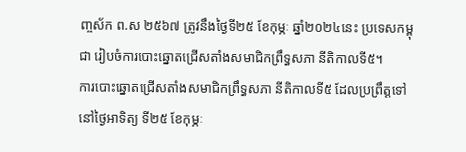ញ្ចស័ក ព.ស ២៥៦៧ ត្រូវនឹងថ្ងៃទី២៥ ខែកុម្ភៈ ឆ្នាំ២០២៤នេះ ប្រទេសកម្ពុជា រៀបចំការបោះឆ្នោតជ្រើសតាំងសមាជិកព្រឹទ្ធសភា នីតិកាលទី៥។
ការបោះឆ្នោតជ្រើសតាំងសមាជិកព្រឹទ្ធសភា នីតិកាលទី៥ ដែលប្រព្រឹត្តទៅនៅថ្ងៃអាទិត្យ ទី២៥ ខែកុម្ភៈ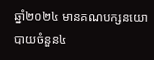ឆ្នាំ២០២៤ មានគណបក្សនយោបាយចំនួន៤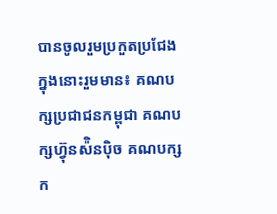បានចូលរួមប្រកួតប្រជែង ក្នុងនោះរួមមាន៖ គណបក្សប្រជាជនកម្ពុជា គណបក្សហ្វ៊ុនស៉ិនប៉ិច គណបក្សក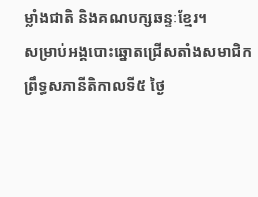ម្លាំងជាតិ និងគណបក្សឆន្ទៈខ្មែរ។
សម្រាប់អង្គបោះឆ្នោតជ្រើសតាំងសមាជិកព្រឹទ្ធសភានីតិកាលទី៥ ថ្ងៃ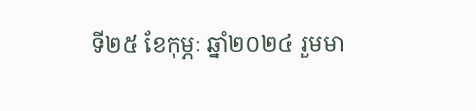ទី២៥ ខែកុម្ភៈ ឆ្នាំ២០២៤ រួមមា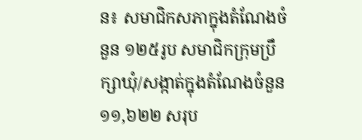ន៖ សមាជិកសភាក្នុងតំណែងចំនួន ១២៥រូប សមាជិកក្រុមប្រឹក្សាឃុំ/សង្កាត់ក្នុងតំណែងចំនួន ១១,៦២២ សរុប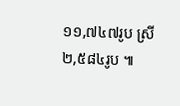១១,៧៤៧រូប ស្រី ២,៥៨៤រូប ៕